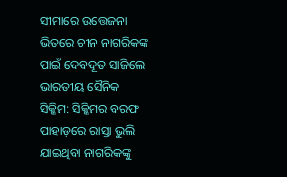ସୀମାରେ ଉତ୍ତେଜନା ଭିତରେ ଚୀନ ନାଗରିକଙ୍କ ପାଇଁ ଦେବଦୂତ ସାଜିଲେ ଭାରତୀୟ ସୈନିକ
ସିକ୍କିମ: ସିକ୍କିମର ବରଫ ପାହାଡ଼ରେ ରାସ୍ତା ଭୁଲି ଯାଇଥିବା ନାଗରିକଙ୍କୁ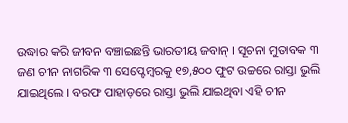ଉଦ୍ଧାର କରି ଜୀବନ ବଞ୍ଚାଇଛନ୍ତି ଭାରତୀୟ ଜବାନ୍ । ସୂଚନା ମୁତାବକ ୩ ଜଣ ଚୀନ ନାଗରିକ ୩ ସେପ୍ଟେମ୍ବରକୁ ୧୭,୫୦୦ ଫୁଟ ଉଚ୍ଚରେ ରାସ୍ତା ଭୁଲି ଯାଇଥିଲେ । ବରଫ ପାହାଡ଼ରେ ରାସ୍ତା ଭୁଲି ଯାଇଥିବା ଏହି ଚୀନ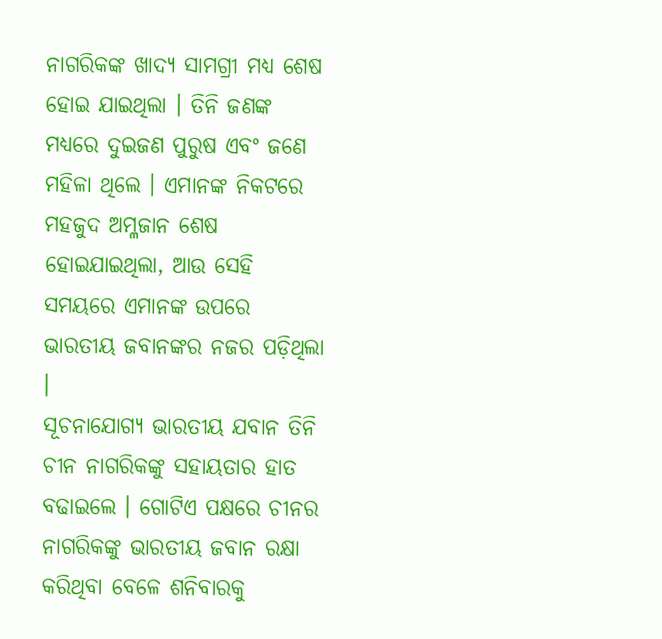ନାଗରିକଙ୍କ ଖାଦ୍ୟ ସାମଗ୍ରୀ ମଧ୍ୟ ଶେଷ ହୋଇ ଯାଇଥିଲା । ତିନି ଜଣଙ୍କ ମଧ୍ୟରେ ଦୁଇଜଣ ପୁରୁଷ ଏବଂ ଜଣେ ମହିଳା ଥିଲେ । ଏମାନଙ୍କ ନିକଟରେ ମହଜୁଦ ଅମ୍ଳଜାନ ଶେଷ ହୋଇଯାଇଥିଲା, ଆଉ ସେହି ସମୟରେ ଏମାନଙ୍କ ଉପରେ ଭାରତୀୟ ଜବାନଙ୍କର ନଜର ପଡ଼ିଥିଲା ।
ସୂଚନାଯୋଗ୍ୟ ଭାରତୀୟ ଯବାନ ତିନି ଚୀନ ନାଗରିକଙ୍କୁ ସହାୟତାର ହାତ ବଢାଇଲେ । ଗୋଟିଏ ପକ୍ଷରେ ଚୀନର ନାଗରିକଙ୍କୁ ଭାରତୀୟ ଜବାନ ରକ୍ଷା କରିଥିବା ବେଳେ ଶନିବାରକୁ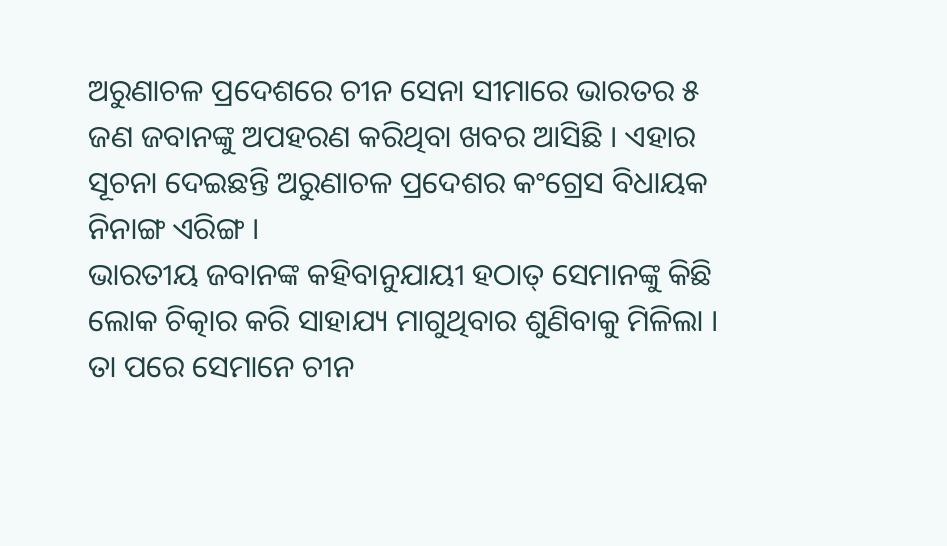ଅରୁଣାଚଳ ପ୍ରଦେଶରେ ଚୀନ ସେନା ସୀମାରେ ଭାରତର ୫ ଜଣ ଜବାନଙ୍କୁ ଅପହରଣ କରିଥିବା ଖବର ଆସିଛି । ଏହାର ସୂଚନା ଦେଇଛନ୍ତି ଅରୁଣାଚଳ ପ୍ରଦେଶର କଂଗ୍ରେସ ବିଧାୟକ ନିନାଙ୍ଗ ଏରିଙ୍ଗ ।
ଭାରତୀୟ ଜବାନଙ୍କ କହିବାନୁଯାୟୀ ହଠାତ୍ ସେମାନଙ୍କୁ କିଛି ଲୋକ ଚିତ୍କାର କରି ସାହାଯ୍ୟ ମାଗୁଥିବାର ଶୁଣିବାକୁ ମିଳିଲା । ତା ପରେ ସେମାନେ ଚୀନ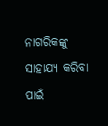ନାଗରିକଙ୍କୁ ସାହାଯ୍ୟ କରିବା ପାଇଁ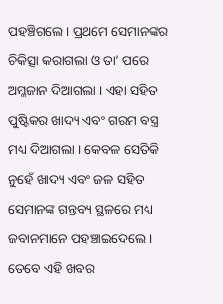ପହଞ୍ଚିଗଲେ । ପ୍ରଥମେ ସେମାନଙ୍କର ଚିକିତ୍ସା କରାଗଲା ଓ ତା’ ପରେ ଅମ୍ଳଜାନ ଦିଆଗଲା । ଏହା ସହିତ ପୁଷ୍ଟିକର ଖାଦ୍ୟ ଏବଂ ଗରମ ବସ୍ତ୍ର ମଧ୍ୟ ଦିଆଗଲା । କେବଳ ସେତିକି ନୁହେଁ ଖାଦ୍ୟ ଏବଂ ଜଳ ସହିତ ସେମାନଙ୍କ ଗନ୍ତବ୍ୟ ସ୍ଥଳରେ ମଧ୍ୟ ଜବାନମାନେ ପହଞ୍ଚାଇଦେଲେ । ତେବେ ଏହି ଖବର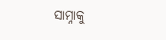ସାମ୍ନାକୁ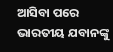ଆସିବା ପରେ ଭାରତୀୟ ଯବାନଙ୍କୁ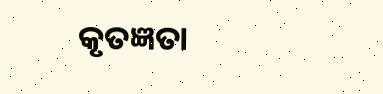କୃତଜ୍ଞତା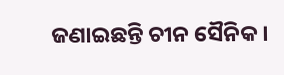ଜଣାଇଛନ୍ତି ଚୀନ ସୈନିକ ।